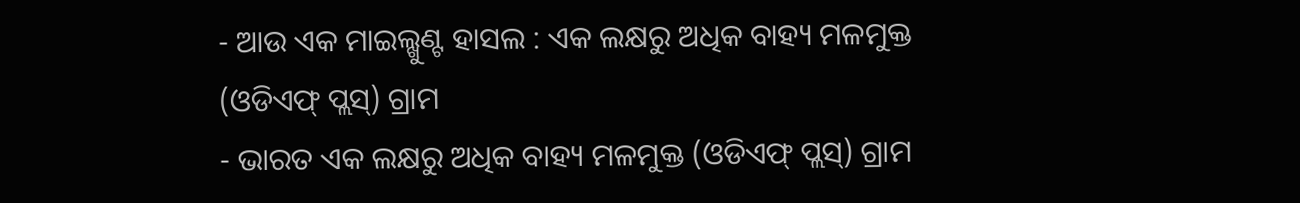- ଆଉ ଏକ ମାଇଲ୍ଖୁଣ୍ଟ ହାସଲ : ଏକ ଲକ୍ଷରୁ ଅଧିକ ବାହ୍ୟ ମଳମୁକ୍ତ (ଓଡିଏଫ୍ ପ୍ଲସ୍) ଗ୍ରାମ
- ଭାରତ ଏକ ଲକ୍ଷରୁ ଅଧିକ ବାହ୍ୟ ମଳମୁକ୍ତ (ଓଡିଏଫ୍ ପ୍ଲସ୍) ଗ୍ରାମ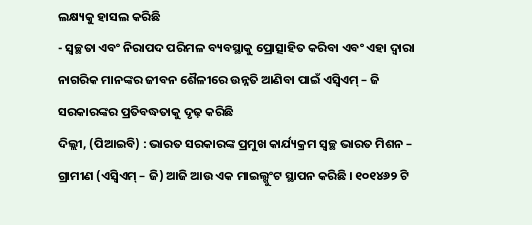ଲକ୍ଷ୍ୟକୁ ହାସଲ କରିଛି
- ସ୍ୱଚ୍ଛତା ଏବଂ ନିରାପଦ ପରିମଳ ବ୍ୟବସ୍ଥାକୁ ପ୍ରୋତ୍ସାହିତ କରିବା ଏବଂ ଏହା ଦ୍ୱାରା ନାଗରିକ ମାନଙ୍କର ଜୀବନ ଶୈଳୀରେ ଉନ୍ନତି ଆଣିବା ପାଇଁ ଏସ୍ବିଏମ୍ – ଜି ସରକାରଙ୍କର ପ୍ରତିବଦ୍ଧତାକୁ ଦୃଢ଼ କରିଛି
ଦିଲ୍ଲୀ, (ପିଆଇବି) : ଭାରତ ସରକାରଙ୍କ ପ୍ରମୁଖ କାର୍ଯ୍ୟକ୍ରମ ସ୍ୱଚ୍ଛ ଭାରତ ମିଶନ – ଗ୍ରାମୀଣ (ଏସ୍ବିଏମ୍ – ଜି) ଆଜି ଆଉ ଏକ ମାଇଲ୍ଖୁଂଟ ସ୍ଥାପନ କରିଛି । ୧୦୧୪୬୨ ଟି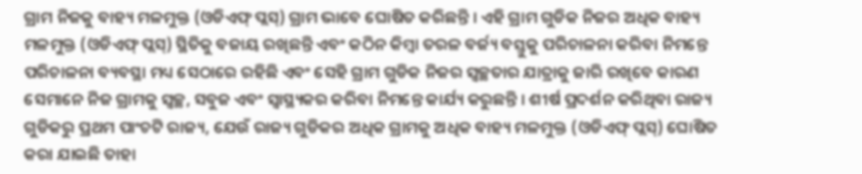ଗ୍ରାମ ନିଜକୁ ବାହ୍ୟ ମଳମୁକ୍ତ (ଓଡିଏଫ୍ ପ୍ଲସ୍) ଗ୍ରାମ ଭାବେ ଘୋଷିତ କରିଛନ୍ତି । ଏହି ଗ୍ରାମ ଗୁଡିକ ନିଜର ଅଧିକ ବାହ୍ୟ ମଳମୁକ୍ତ (ଓଡିଏଫ୍ ପ୍ଲସ୍) ସ୍ଥିତିକୁ ବଜାୟ ରଖିଛନ୍ତି ଏବଂ କଠିନ କିମ୍ବା ତରଳ ବର୍ଜ୍ୟ ବସ୍ତୁକୁ ପରିଚାଳନା କରିବା ନିମନ୍ତେ ପରିଚାଳନା ବ୍ୟବସ୍ଥା ମଧ୍ୟ ସେଠାରେ ରହିଛି ଏବଂ ସେହି ଗ୍ରାମ ଗୁଡିକ ନିଜର ସ୍ୱଚ୍ଛତାର ଯାତ୍ରାକୁ ଜାରି ରଖିବେ କାରଣ ସେମାନେ ନିଜ ଗ୍ରାମକୁ ସ୍ୱଚ୍ଛ, ସବୁଜ ଏବଂ ସ୍ୱାସ୍ଥ୍ୟକର କରିବା ନିମନ୍ତେ କାର୍ଯ୍ୟ କରୁଛନ୍ତି । ଶୀର୍ଷ ପ୍ରଦର୍ଶନ କରିଥିବା ରାଜ୍ୟ ଗୁଡିକରୁ ପ୍ରଥମ ପାଂଚଟି ରାଜ୍ୟ, ଯେଉଁ ରାଜ୍ୟ ଗୁଡିକର ଅଧିକ ଗ୍ରାମକୁ ଅଧିକ ବାହ୍ୟ ମଳମୁକ୍ତ (ଓଡିଏଫ୍ ପ୍ଲସ୍) ଘୋଷିତ କରା ଯାଇଛି ତାହା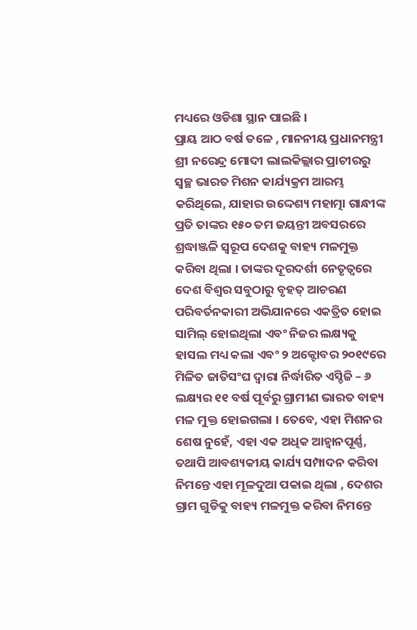ମଧ୍ୟରେ ଓଡିଶା ସ୍ଥାନ ପାଇଛି ।
ପ୍ରାୟ ଆଠ ବର୍ଷ ତଳେ , ମାନନୀୟ ପ୍ରଧାନମନ୍ତ୍ରୀ ଶ୍ରୀ ନରେନ୍ଦ୍ର ମୋଦୀ ଲାଲକିଲ୍ଲାର ପ୍ରାଚୀରରୁ ସ୍ୱଚ୍ଛ ଭାରତ ମିଶନ କାର୍ଯ୍ୟକ୍ରମ ଆରମ୍ଭ କରିଥିଲେ, ଯାହାର ଉଦ୍ଦେଶ୍ୟ ମହାତ୍ମା ଗାନ୍ଧୀଙ୍କ ପ୍ରତି ତାଙ୍କର ୧୫୦ ତମ ଜୟନ୍ତୀ ଅବସରରେ ଶ୍ରଦ୍ଧାଞ୍ଜଳି ସ୍ୱରୂପ ଦେଶକୁ ବାହ୍ୟ ମଳମୁକ୍ତ କରିବା ଥିଲା । ତାଙ୍କର ଦୂରଦର୍ଶୀ ନେତୃତ୍ୱରେ ଦେଶ ବିଶ୍ୱର ସବୁଠାରୁ ବୃହତ୍ ଆଚରଣ ପରିବର୍ତନକାରୀ ଅଭିଯାନରେ ଏକତ୍ରିତ ହୋଇ ସାମିଲ୍ ହୋଇଥିଲା ଏବଂ ନିଜର ଲକ୍ଷ୍ୟକୁ ହାସଲ ମଧ୍ୟ କଲା ଏବଂ ୨ ଅକ୍ଟୋବର ୨୦୧୯ରେ ମିଳିତ ଜାତିସଂଘ ଦ୍ୱାରା ନିର୍ଦ୍ଧାରିତ ଏସ୍ଡିଜି – ୬ ଲକ୍ଷ୍ୟର ୧୧ ବର୍ଷ ପୂର୍ବରୁ ଗ୍ରାମୀଣ ଭାରତ ବାହ୍ୟ ମଳ ମୁକ୍ତ ହୋଇଗଲା । ତେବେ, ଏହା ମିଶନର ଶେଷ ନୁହେଁ, ଏହା ଏକ ଅଧିକ ଆହ୍ୱାନପୂର୍ଣ୍ଣ, ତଥାପି ଆବଶ୍ୟକୀୟ କାର୍ଯ୍ୟ ସମ୍ପାଦନ କରିବା ନିମନ୍ତେ ଏହା ମୂଳଦୁଆ ପକାଇ ଥିଲା , ଦେଶର ଗ୍ରାମ ଗୁଡିକୁ ବାହ୍ୟ ମଳମୁକ୍ତ କରିବା ନିମନ୍ତେ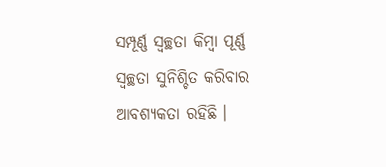ସମ୍ପୂର୍ଣ୍ଣ ସ୍ୱଚ୍ଛତା କିମ୍ବା ପୂର୍ଣ୍ଣ ସ୍ୱଚ୍ଛତା ସୁନିଶ୍ଚିତ କରିବାର ଆବଶ୍ୟକତା ରହିଛି ।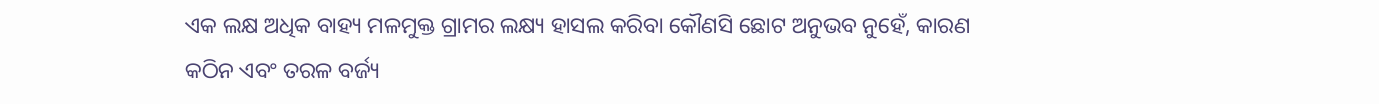ଏକ ଲକ୍ଷ ଅଧିକ ବାହ୍ୟ ମଳମୁକ୍ତ ଗ୍ରାମର ଲକ୍ଷ୍ୟ ହାସଲ କରିବା କୌଣସି ଛୋଟ ଅନୁଭବ ନୁହେଁ, କାରଣ କଠିନ ଏବଂ ତରଳ ବର୍ଜ୍ୟ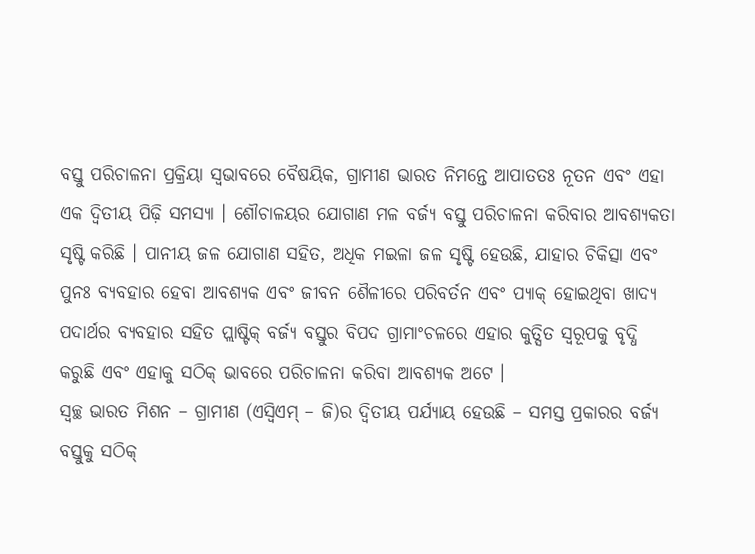ବସ୍ତୁ ପରିଚାଳନା ପ୍ରକ୍ରିୟା ସ୍ୱଭାବରେ ବୈଷୟିକ, ଗ୍ରାମୀଣ ଭାରତ ନିମନ୍ତେ ଆପାତତଃ ନୂତନ ଏବଂ ଏହା ଏକ ଦ୍ୱିତୀୟ ପିଢ଼ି ସମସ୍ୟା । ଶୌଚାଳୟର ଯୋଗାଣ ମଳ ବର୍ଜ୍ୟ ବସ୍ତୁ ପରିଚାଳନା କରିବାର ଆବଶ୍ୟକତା ସୃଷ୍ଟି କରିଛି । ପାନୀୟ ଜଳ ଯୋଗାଣ ସହିତ, ଅଧିକ ମଇଳା ଜଳ ସୃଷ୍ଟି ହେଉଛି, ଯାହାର ଚିକିତ୍ସା ଏବଂ ପୁନଃ ବ୍ୟବହାର ହେବା ଆବଶ୍ୟକ ଏବଂ ଜୀବନ ଶୈଳୀରେ ପରିବର୍ତନ ଏବଂ ପ୍ୟାକ୍ ହୋଇଥିବା ଖାଦ୍ୟ ପଦାର୍ଥର ବ୍ୟବହାର ସହିତ ପ୍ଲାଷ୍ଟିକ୍ ବର୍ଜ୍ୟ ବସ୍ତୁର ବିପଦ ଗ୍ରାମାଂଚଳରେ ଏହାର କୁତ୍ସିତ ସ୍ୱରୂପକୁ ବୃଦ୍ଧି କରୁଛି ଏବଂ ଏହାକୁ ସଠିକ୍ ଭାବରେ ପରିଚାଳନା କରିବା ଆବଶ୍ୟକ ଅଟେ ।
ସ୍ୱଚ୍ଛ ଭାରତ ମିଶନ – ଗ୍ରାମୀଣ (ଏସ୍ବିଏମ୍ – ଜି)ର ଦ୍ୱିତୀୟ ପର୍ଯ୍ୟାୟ ହେଉଛି – ସମସ୍ତ ପ୍ରକାରର ବର୍ଜ୍ୟ ବସ୍ତୁକୁ ସଠିକ୍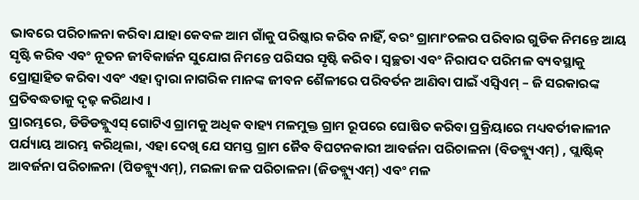ଭାବରେ ପରିଚାଳନା କରିବା ଯାହା କେବଳ ଆମ ଗାଁକୁ ପରିଷ୍କାର କରିବ ନାହିଁ, ବରଂ ଗ୍ରାମାଂଚଳର ପରିବାର ଗୁଡିକ ନିମନ୍ତେ ଆୟ ସୃଷ୍ଟି କରିବ ଏବଂ ନୂତନ ଜୀବିକାର୍ଜନ ସୁଯୋଗ ନିମନ୍ତେ ପରିସର ସୃଷ୍ଟି କରିବ । ସ୍ୱଚ୍ଛତା ଏବଂ ନିରାପଦ ପରିମଳ ବ୍ୟବସ୍ଥାକୁ ପ୍ରୋତ୍ସାହିତ କରିବା ଏବଂ ଏହା ଦ୍ୱାରା ନାଗରିକ ମାନଙ୍କ ଜୀବନ ଶୈଳୀରେ ପରିବର୍ତନ ଆଣିବା ପାଇଁ ଏସ୍ବିଏମ୍ – ଜି ସରକାରଙ୍କ ପ୍ରତିବଦ୍ଧତାକୁ ଦୃଢ଼ କରିଥାଏ ।
ପ୍ରାରମ୍ଭରେ, ଡିଡିଡବ୍ଲୁଏସ୍ ଗୋଟିଏ ଗ୍ରାମକୁ ଅଧିକ ବାହ୍ୟ ମଳମୁକ୍ତ ଗ୍ରାମ ରୂପରେ ଘୋଷିତ କରିବା ପ୍ରକ୍ରିୟାରେ ମଧ୍ୟବର୍ତୀକାଳୀନ ପର୍ଯ୍ୟାୟ ଆରମ୍ଭ କରିଥିଲା, ଏହା ଦେଖି ଯେ ସମସ୍ତ ଗ୍ରାମ ଜୈବ ବିଘଟନକାରୀ ଆବର୍ଜନା ପରିଚାଳନା (ବିଡବ୍ଲ୍ୟୁଏମ୍) , ପ୍ଲାଷ୍ଟିକ୍ ଆବର୍ଜନା ପରିଚାଳନା (ପିଡବ୍ଲ୍ୟୁଏମ୍), ମଇଳା ଜଳ ପରିଚାଳନା (ଜିଡବ୍ଲ୍ୟୁଏମ୍) ଏବଂ ମଳ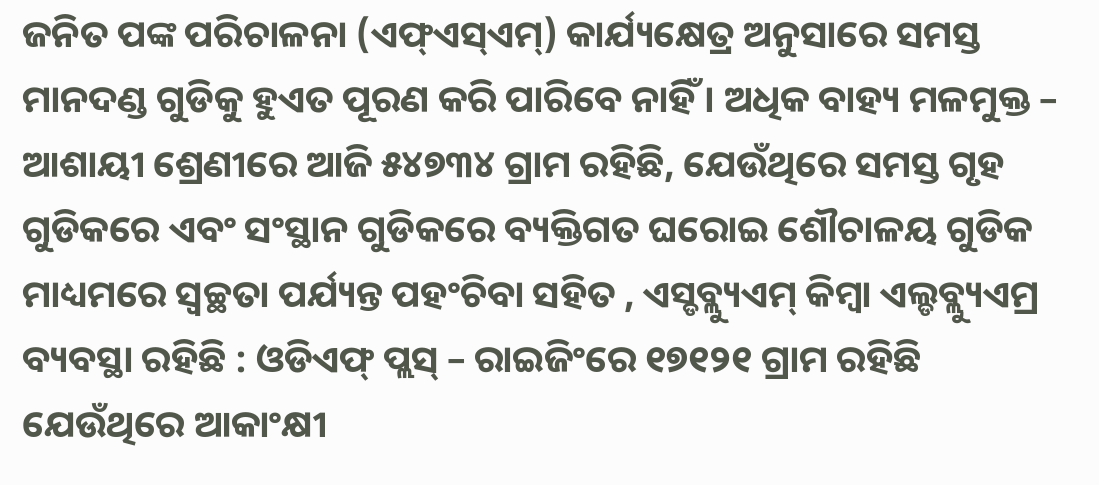ଜନିତ ପଙ୍କ ପରିଚାଳନା (ଏଫ୍ଏସ୍ଏମ୍) କାର୍ଯ୍ୟକ୍ଷେତ୍ର ଅନୁସାରେ ସମସ୍ତ ମାନଦଣ୍ଡ ଗୁଡିକୁ ହୁଏତ ପୂରଣ କରି ପାରିବେ ନାହିଁ । ଅଧିକ ବାହ୍ୟ ମଳମୁକ୍ତ – ଆଶାୟୀ ଶ୍ରେଣୀରେ ଆଜି ୫୪୭୩୪ ଗ୍ରାମ ରହିଛି, ଯେଉଁଥିରେ ସମସ୍ତ ଗୃହ ଗୁଡିକରେ ଏବଂ ସଂସ୍ଥାନ ଗୁଡିକରେ ବ୍ୟକ୍ତିଗତ ଘରୋଇ ଶୌଚାଳୟ ଗୁଡିକ ମାଧ୍ୟମରେ ସ୍ୱଚ୍ଛତା ପର୍ଯ୍ୟନ୍ତ ପହଂଚିବା ସହିତ , ଏସ୍ଡବ୍ଲ୍ୟୁଏମ୍ କିମ୍ବା ଏଲ୍ଡବ୍ଲ୍ୟୁଏମ୍ର ବ୍ୟବସ୍ଥା ରହିଛି : ଓଡିଏଫ୍ ପ୍ଲସ୍ – ରାଇଜିଂରେ ୧୭୧୨୧ ଗ୍ରାମ ରହିଛି ଯେଉଁଥିରେ ଆକାଂକ୍ଷୀ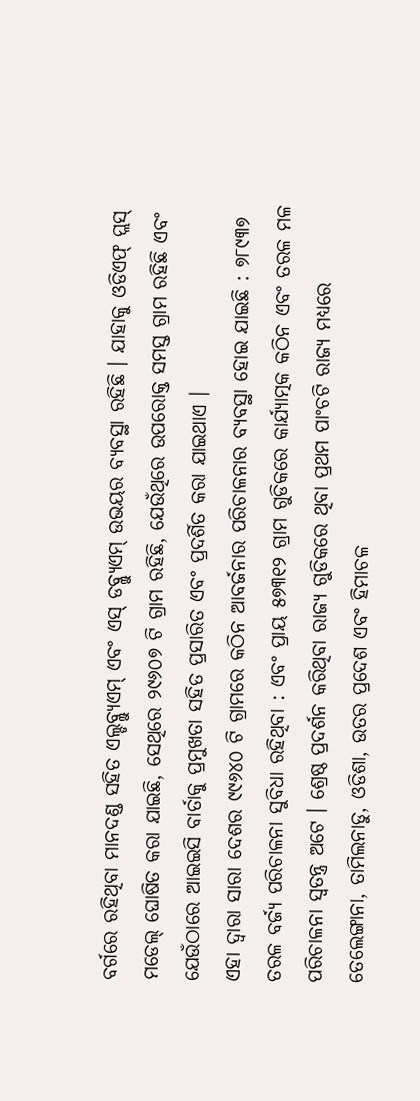ବର୍ଗରେ ରହିଥିବା ମାନଦଣ୍ଡ ସହିତ ଏଲ୍ଡବ୍ଲ୍ୟୁଏମ୍ ଏବଂ ଏସ୍ ଡବ୍ଲ୍ୟୁଏମ୍ ଉଭୟର ବ୍ୟବସ୍ଥା ରହିଛି । ଯାହାକୁ ଓଡିଏଫ୍ ପ୍ଲସ୍ ମଡେଲ୍ ଘୋଷିତ କରା ଯାଇଛି, ସେଥିରେ ୨୯୬୦୭ ଟି ଗ୍ରାମ ରହିଛି, ଯେଉଁଥିରେ ଉପରୋକ୍ତ ସମସ୍ତ ଗ୍ରାମ ରହିଛି ଏବଂ ଯେଉଁଠାରେ ଆଇଇସି ବାର୍ତାକୁ ପ୍ରମୁଖତା ସହିତ ପ୍ରସାରିତ ଏବଂ ପ୍ରଦର୍ଶିତ କରା ଯାଇଥାଏ ।
ଏହା ଦ୍ୱାରା ସାରା ଦେଶର ୯୯୬୪୦ ଟି ଗ୍ରାମରେ କଠିନ ଆବର୍ଜନାର ପରିଚାଳନାର ବ୍ୟବସ୍ଥା ହୋଇ ଯାଇଛି : ୭୮୯୩୭ ତରଳ ବର୍ଜ୍ୟ ପରିଚାଳନା ସୁବିଧା ରହିଥିବା : ଏବଂ ପ୍ରାୟ ୫୭୩୧୨ ଗ୍ରାମ ଗୁଡିକରେ କାର୍ଯ୍ୟାତ୍ମକ କଠିନ ଏବଂ ତରଳ ମଳ ପରିଚାଳନା ସ୍ୱତନ୍ତ୍ର ଅଟେ । ଶ୍ରେଷ୍ଠ ପ୍ରଦର୍ଶନ କରିଥିବା ରାଜ୍ୟ ଗୁଡିକରେ ଥିବା ପ୍ରଥମ ପାଂଚଟି ରାଜ୍ୟ ମଧ୍ୟରେ ତେଲେଙ୍ଗାନା, ତାମିଲନାଡୁ, ଓଡିଶା, ଉତର ପ୍ରଦେଶ ଏବଂ ହିମାଚଳ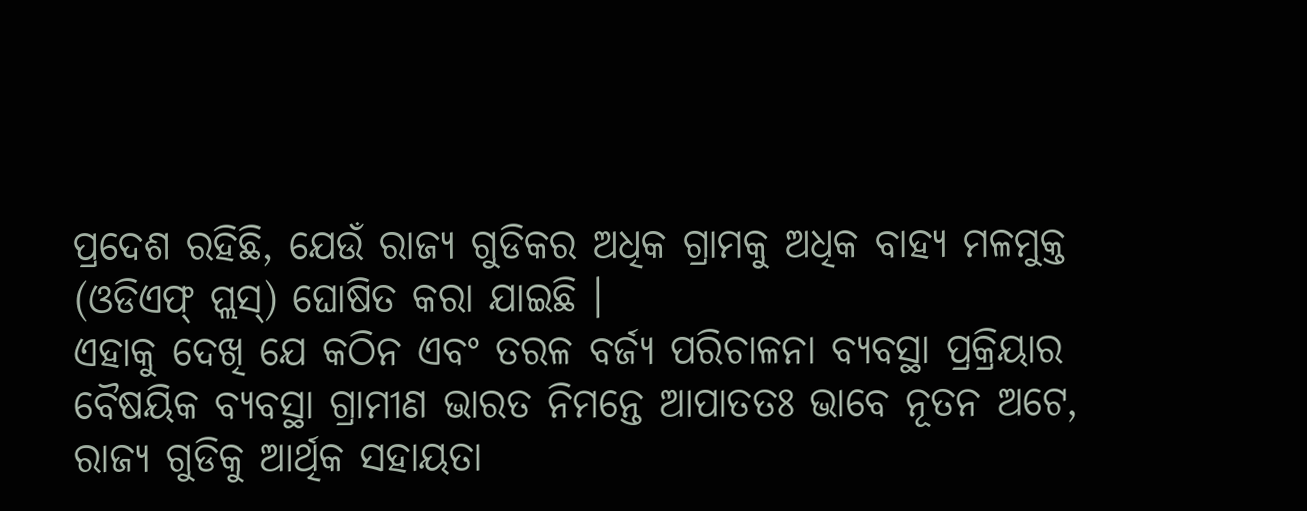ପ୍ରଦେଶ ରହିଛି, ଯେଉଁ ରାଜ୍ୟ ଗୁଡିକର ଅଧିକ ଗ୍ରାମକୁ ଅଧିକ ବାହ୍ୟ ମଳମୁକ୍ତ (ଓଡିଏଫ୍ ପ୍ଲସ୍) ଘୋଷିତ କରା ଯାଇଛି ।
ଏହାକୁ ଦେଖି ଯେ କଠିନ ଏବଂ ତରଳ ବର୍ଜ୍ୟ ପରିଚାଳନା ବ୍ୟବସ୍ଥା ପ୍ରକ୍ରିୟାର ବୈଷୟିକ ବ୍ୟବସ୍ଥା ଗ୍ରାମୀଣ ଭାରତ ନିମନ୍ତେ ଆପାତତଃ ଭାବେ ନୂତନ ଅଟେ, ରାଜ୍ୟ ଗୁଡିକୁ ଆର୍ଥିକ ସହାୟତା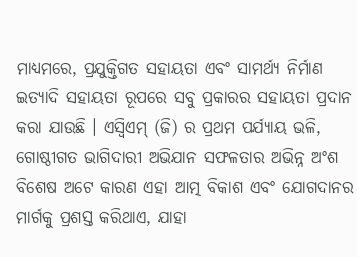ମାଧ୍ୟମରେ, ପ୍ରଯୁକ୍ତିଗତ ସହାୟତା ଏବଂ ସାମର୍ଥ୍ୟ ନିର୍ମାଣ ଇତ୍ୟାଦି ସହାୟତା ରୂପରେ ସବୁ ପ୍ରକାରର ସହାୟତା ପ୍ରଦାନ କରା ଯାଉଛି । ଏସ୍ବିଏମ୍ (ଜି) ର ପ୍ରଥମ ପର୍ଯ୍ୟାୟ ଭଳି, ଗୋଷ୍ଠୀଗତ ଭାଗିଦାରୀ ଅଭିଯାନ ସଫଳତାର ଅଭିନ୍ନ ଅଂଶ ବିଶେଷ ଅଟେ କାରଣ ଏହା ଆତ୍ମ ବିକାଶ ଏବଂ ଯୋଗଦାନର ମାର୍ଗକୁ ପ୍ରଶସ୍ତ କରିଥାଏ, ଯାହା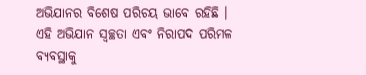ଅଭିଯାନର ବିଶେଷ ପରିଚୟ ଭାବେ ରହିଛି ।
ଏହି ଅଭିଯାନ ସ୍ୱଚ୍ଛତା ଏବଂ ନିରାପଦ ପରିମଳ ବ୍ୟବସ୍ଥାକୁ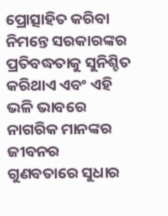ପ୍ରୋତ୍ସାହିତ କରିବା ନିମନ୍ତେ ସରକାରଙ୍କର ପ୍ରତିବଦ୍ଧତାକୁ ସୁନିଶ୍ଚିତ କରିଥାଏ ଏବଂ ଏହି ଭଳି ଭାବରେ ନାଗରିକ ମାନଙ୍କର ଜୀବନର ଗୁଣବତାରେ ସୁଧାର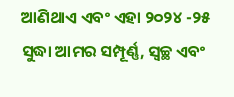ଆଣିଥାଏ ଏବଂ ଏହା ୨୦୨୪ -୨୫ ସୁଦ୍ଧା ଆମର ସମ୍ପୂର୍ଣ୍ଣ, ସ୍ୱଚ୍ଛ ଏବଂ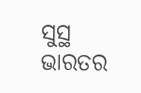ସୁସ୍ଥ ଭାରତର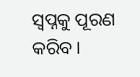ସ୍ୱପ୍ନକୁ ପୂରଣ କରିବ ।